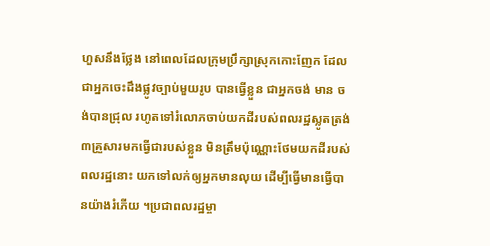ហួសនឹងថ្លែង នៅពេលដែលក្រុមប្រឹក្សាស្រុកកោះញែក ដែលជាអ្នកចេះដឹងផ្លូវច្បាប់មួយរូប បានធ្វើខ្លួន ជាអ្នកចង់ មាន ចង់បានជ្រុល រហូតទៅរំលោភចាប់យកដីរបស់ពលរដ្ឋស្លូតត្រង់៣គ្រួសារមកធ្វើជារបស់ខ្លួន មិនត្រឹមប៉ុណ្ណោះថែមយកដីរបស់ពលរដ្ឋនោះ យកទៅលក់ឲ្យអ្នកមានលុយ ដើម្បីធ្វើមានធ្វើបានយ៉ាងរំភើយ ។ប្រជាពលរដ្ឋម្ចា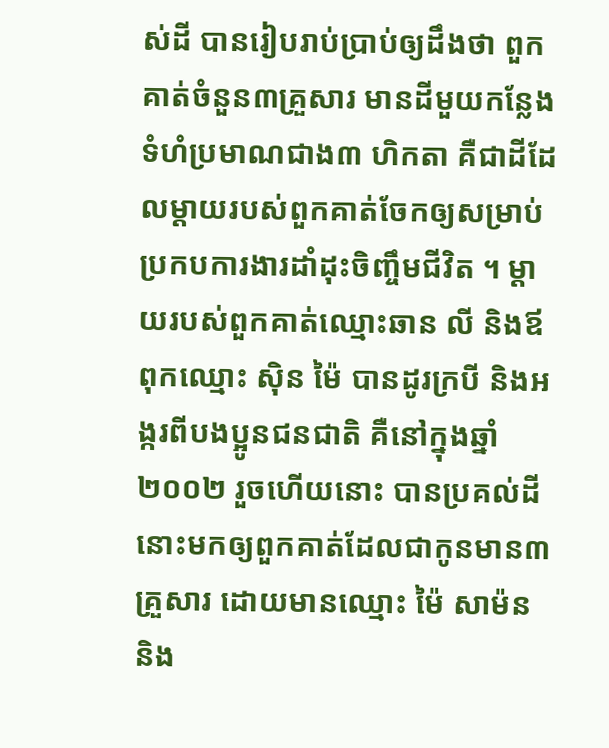ស់ដី បានរៀបរាប់ប្រាប់ឲ្យដឹងថា ពួកគាត់ចំនួន៣គ្រួសារ មានដីមួយកន្លែង ទំហំប្រមាណជាង៣ ហិកតា គឺជាដីដែលម្តាយរបស់ពួកគាត់ចែកឲ្យសម្រាប់ប្រកបការងារដាំដុះចិញ្ចឹមជីវិត ។ ម្តាយរបស់ពួកគាត់ឈ្មោះឆាន លី និងឪពុកឈ្មោះ ស៊ិន ម៉ៃ បានដូរក្របី និងអង្ករពីបងប្អូនជនជាតិ គឺនៅក្នុងឆ្នាំ២០០២ រួចហើយនោះ បានប្រគល់ដីនោះមកឲ្យពួកគាត់ដែលជាកូនមាន៣គ្រួសារ ដោយមានឈ្មោះ ម៉ៃ សាម៉ន និង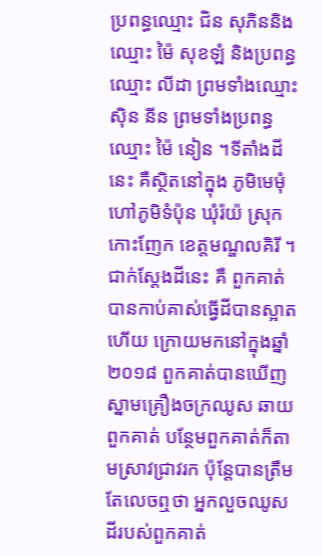ប្រពន្ធឈ្មោះ ជិន សុភិននិងឈ្មោះ ម៉ៃ សុខឡំ និងប្រពន្ធឈ្មោះ លីដា ព្រមទាំងឈ្មោះ ស៊ិន នីន ព្រមទាំងប្រពន្ធឈ្មោះ ម៉ៃ នៀន ។ទីតាំងដីនេះ គឺស្ថិតនៅក្នុង ភូមិមេមុំ ហៅភូមិទំប៉ុន ឃុំរ៉យ៉ ស្រុកកោះញែក ខេត្តមណ្ឌលគិរី ។ ជាក់ស្តែងដីនេះ គឺ ពួកគាត់បានកាប់គាស់ធ្វើដីបានស្អាតហើយ ក្រោយមកនៅក្នុងឆ្នាំ២០១៨ ពួកគាត់បានឃើញស្នាមគ្រឿងចក្រឈូស ឆាយពួកគាត់ បន្ថែមពួកគាត់ក៏តាមស្រាវជ្រាវរក ប៉ុន្តែបានត្រឹមតែលេចឮថា អ្នកលួចឈូសដីរបស់ពួកគាត់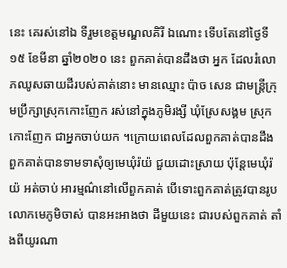នេះ គេរស់នៅឯ ទីរួមខេត្តមណ្ឌលគិរី ឯណោះ ទើបតែនៅថ្ងៃទី១៥ ខែមីនា ឆ្នាំ២០២០ នេះ ពួកគាត់បានដឹងថា អ្នក ដែលរំលោភឈូសឆាយដីរបស់គាត់នោះ មានឈ្មោះ ប៉ាច សេន ជាមន្ត្រីក្រុមប្រឹក្សាស្រុកកោះញែក រស់នៅក្នុងភូមិរង្សី ឃុំស្រែសង្គម ស្រុកកោះញែក ជាអ្នកចាប់យក ។ក្រោយពេលដែលពួកគាត់បានដឹង ពួកគាត់បានទាមទាសុំឲ្យមេឃុំរ៉យ៉ ជួយដោះស្រាយ ប៉ុន្តែមេឃុំរ៉យ៉ អត់ចាប់ អារម្មណ៌នៅលើពួកគាត់ បើទោះពួកគាត់ត្រូវបានរូបលោកមេភូមិចាស់ បានអះអាងថា ដីមួយនេះ ជារបស់ពួកគាត់ តាំងពីយូរណា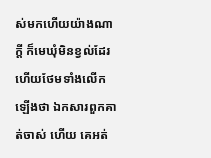ស់មកហើយយ៉ាងណាក្តី ក៏មេឃុំមិនខ្វល់ដែរ ហើយថែមទាំងលើកឡើងថា ឯកសារពួកគាត់ចាស់ ហើយ គេអត់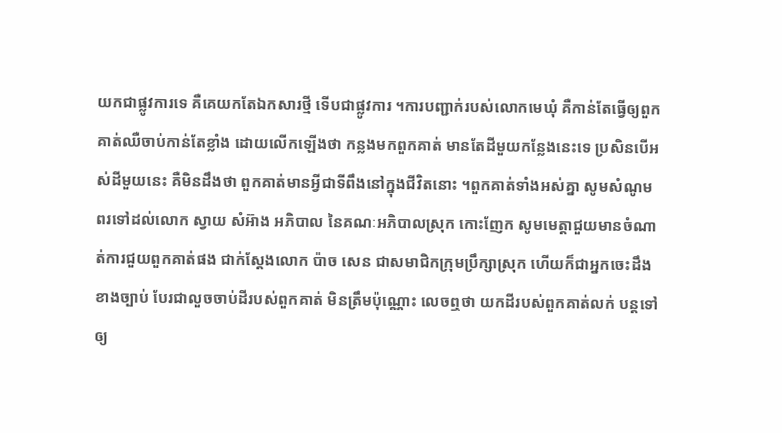យកជាផ្លូវការទេ គឺគេយកតែឯកសារថ្មី ទើបជាផ្លូវការ ។ការបញ្ជាក់របស់លោកមេឃុំ គឺកាន់តែធ្វើឲ្យពួកគាត់ឈឺចាប់កាន់តែខ្លាំង ដោយលើកឡើងថា កន្លងមកពួកគាត់ មានតែដីមួយកន្លែងនេះទេ ប្រសិនបើអស់ដីមួយនេះ គឺមិនដឹងថា ពួកគាត់មានអ្វីជាទីពឹងនៅក្នុងជីវិតនោះ ។ពួកគាត់ទាំងអស់គ្នា សូមសំណូមពរទៅដល់លោក ស្វាយ សំអ៊ាង អភិបាល នៃគណៈអភិបាលស្រុក កោះញែក សូមមេត្តាជួយមានចំណាត់ការជួយពួកគាត់ផង ជាក់ស្តែងលោក ប៉ាច សេន ជាសមាជិកក្រុមប្រឹក្សាស្រុក ហើយក៏ជាអ្នកចេះដឹងខាងច្បាប់ បែរជាលួចចាប់ដីរបស់ពួកគាត់ មិនត្រឹមប៉ុណ្ណោះ លេចឮថា យកដីរបស់ពួកគាត់លក់ បន្តទៅឲ្យ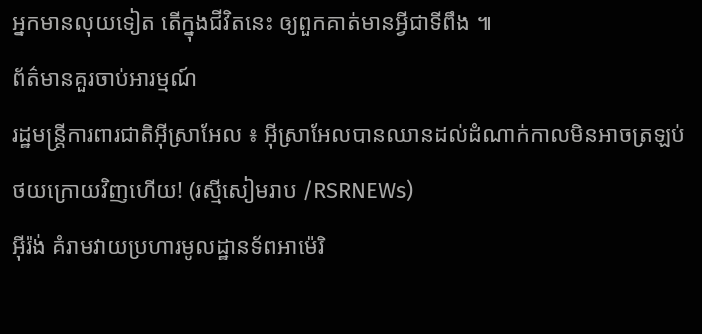អ្នកមានលុយទៀត តើក្នុងជីវិតនេះ ឲ្យពួកគាត់មានអ្វីជាទីពឹង ៕
ព័ត៌មានគួរចាប់អារម្មណ៍
រដ្ឋមន្ត្រីការពារជាតិអ៊ីស្រាអែល ៖ អ៊ីស្រាអែលបានឈានដល់ដំណាក់កាលមិនអាចត្រឡប់ថយក្រោយវិញហើយ! (រស្មីសៀមរាប /RSRNEWs)
អ៊ីរ៉ង់ គំរាមវាយប្រហារមូលដ្ឋានទ័ពអាម៉េរិ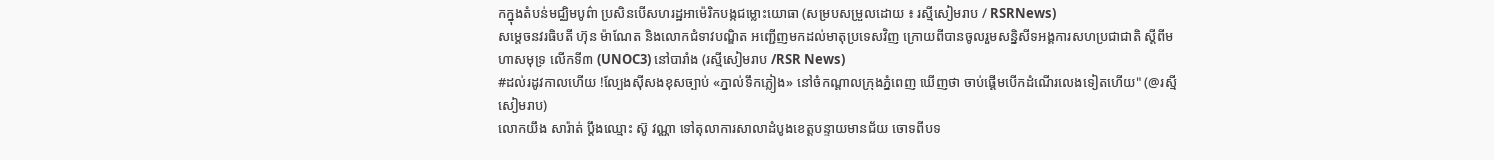កក្នុងតំបន់មជ្ឈិមបូព៌ា ប្រសិនបើសហរដ្ឋអាម៉េរិកបង្កជម្លោះយោធា (សម្របសម្រួលដោយ ៖ រស្មីសៀមរាប / RSRNews)
សម្តេចនវរធិបតី ហ៊ុន ម៉ាណែត និងលោកជំទាវបណ្ឌិត អញ្ជើញមកដល់មាតុប្រទេសវិញ ក្រោយពីបានចូលរួមសន្និសីទអង្គការសហប្រជាជាតិ ស្តីពីមហាសមុទ្រ លើកទី៣ (UNOC3) នៅបារាំង (រស្មីសៀមរាប /RSR News)
#ដល់រដូវកាលហើយ !ល្បែងសុីសងខុសច្បាប់ «ភ្នាល់ទឹកភ្លៀង» នៅចំកណ្តាលក្រុងភ្នំពេញ ឃើញថា ចាប់ផ្តើមបើកដំណើរលេងទៀតហើយ" (@រស្មីសៀមរាប)
លោកយឹង សារ៉ាត់ ប្តឹងឈ្មោះ ស៊ូ វណ្ណា ទៅតុលាការសាលាដំបូងខេត្តបន្ទាយមានជ័យ ចោទពីបទ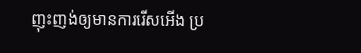ញុះញង់ឲ្យមានការរើសអើង ប្រ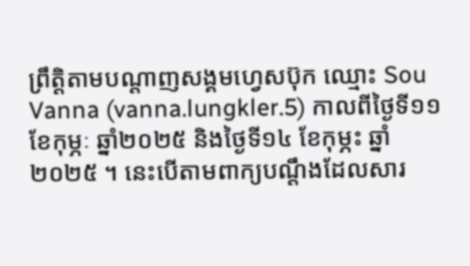ព្រឹត្តិតាមបណ្តាញសង្គមហ្វេសប៊ុក ឈ្មោះ Sou Vanna (vanna.lungkler.5) កាលពីថ្ងៃទី១១ ខែកុម្ភៈ ឆ្នាំ២០២៥ និងថ្ងៃទី១៤ ខែកុម្ភះ ឆ្នាំ២០២៥ ។ នេះបើតាមពាក្យបណ្តឹងដែលសារ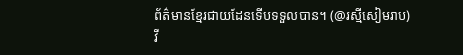ព័ត៌មានខ្មែរជាយដែនទើបទទួលបាន។ (@រស្មីសៀមរាប)
វី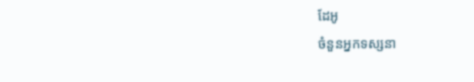ដែអូ
ចំនួនអ្នកទស្សនា